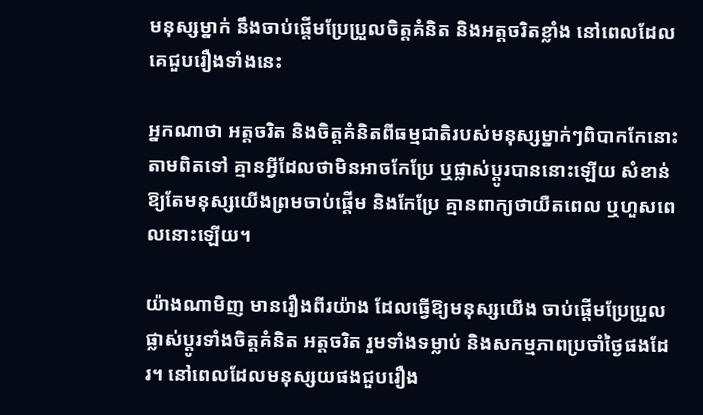មនុស្សម្នាក់ នឹងចាប់ផ្ដើមប្រែប្រួលចិត្តគំនិត និងអត្តចរិតខ្លាំង នៅពេលដែលគេជួបរឿងទាំងនេះ

អ្នកណាថា អត្តចរិត និងចិត្តគំនិតពីធម្មជាតិរបស់មនុស្សម្នាក់ៗពិបាកកែនោះ តាមពិតទៅ គ្មានអ្វីដែលថាមិនអាចកែប្រែ ឬផ្លាស់ប្ដូរបាននោះឡើយ សំខាន់ ឱ្យតែមនុស្សយើងព្រមចាប់ផ្ដើម និងកែប្រែ គ្មានពាក្យថាយឺតពេល ឬហួសពេលនោះឡើយ។

យ៉ាងណាមិញ មានរឿងពីរយ៉ាង ដែលធ្វើឱ្យមនុស្សយើង ចាប់ផ្ដើមប្រែប្រួល ផ្លាស់ប្ដូរទាំងចិត្តគំនិត អត្តចរិត រួមទាំងទម្លាប់ និងសកម្មភាពប្រចាំថ្ងៃផងដែរ។ នៅពេលដែលមនុស្សយផងជួបរឿង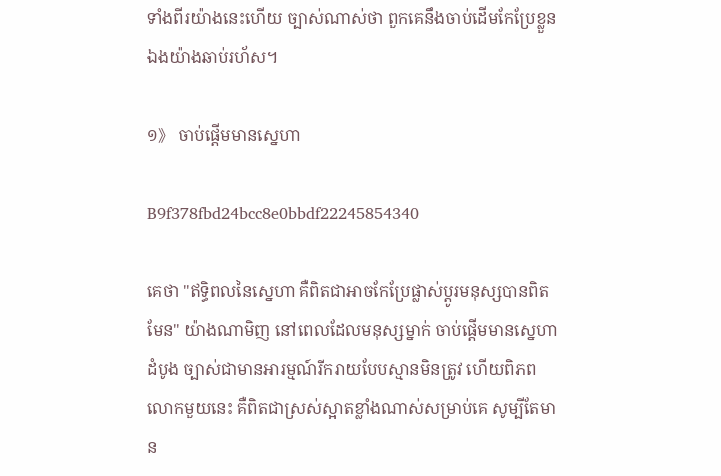ទាំងពីរយ៉ាងនេះហើយ ច្បាស់ណាស់ថា ពួកគេនឹងចាប់ដើមកែប្រែខ្លួនឯងយ៉ាងឆាប់រហ័ស។

១》 ចាប់ផ្ដើមមានស្នេហា

B9f378fbd24bcc8e0bbdf22245854340

គេថា "ឥទ្ធិពលនៃស្នេហា គឺពិតជាអាចកែប្រែផ្លាស់ប្ដូរមនុស្សបានពិតមែន" យ៉ាងណាមិញ នៅពេលដែលមនុស្សម្នាក់ ចាប់ផ្ដើមមានស្នេហាដំបូង ច្បាស់ជាមានអារម្មណ៍រីករាយបែបស្មានមិនត្រូវ ហើយពិភពលោកមួយនេះ គឺពិតជាស្រស់ស្អាតខ្លាំងណាស់សម្រាប់គេ សូម្បីតែមាន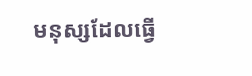មនុស្សដែលធ្វើ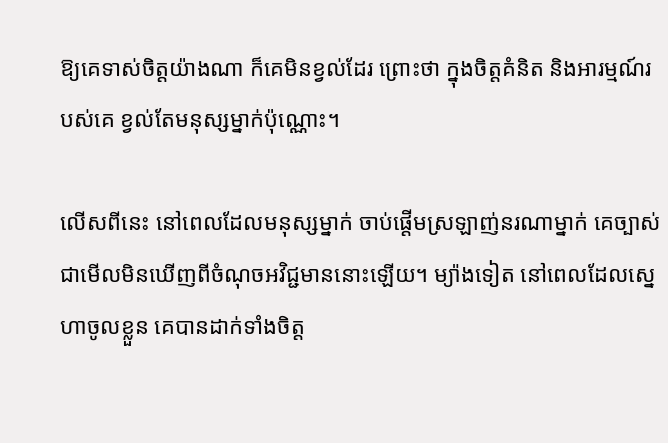ឱ្យគេទាស់ចិត្តយ៉ាងណា ក៏គេមិនខ្វល់ដែរ ព្រោះថា ក្នុងចិត្តគំនិត និងអារម្មណ៍របស់គេ ខ្វល់តែមនុស្សម្នាក់ប៉ុណ្ណោះ។

លើសពីនេះ នៅពេលដែលមនុស្សម្នាក់ ចាប់ផ្ដើមស្រឡាញ់នរណាម្នាក់ គេច្បាស់ជាមើលមិនឃើញពីចំណុចអវិជ្ជមាននោះឡើយ។ ម្យ៉ាងទៀត នៅពេលដែលស្នេហាចូលខ្លួន គេបានដាក់ទាំងចិត្ត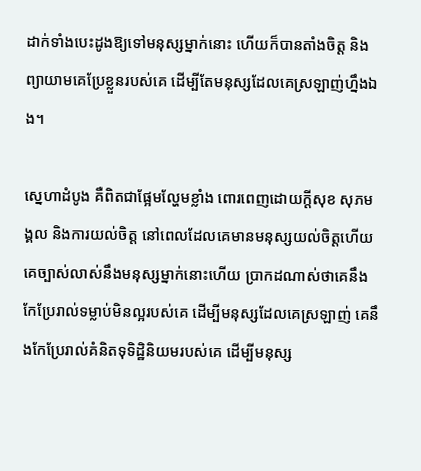ដាក់ទាំងបេះដូងឱ្យទៅមនុស្សម្នាក់នោះ ហើយក៏បានតាំងចិត្ត និងព្យាយាមគេប្រែខ្លួនរបស់គេ ដើម្បីតែមនុស្សដែលគេស្រឡាញ់ហ្នឹងឯង។

ស្នេហាដំបូង គឺពិតជាផ្អែមល្ហែមខ្លាំង ពោរពេញដោយក្ដីសុខ សុភមង្គល និងការយល់ចិត្ត នៅពេលដែលគេមានមនុស្សយល់ចិត្តហើយ គេច្បាស់លាស់នឹងមនុស្សម្នាក់នោះហើយ ប្រាកដណាស់ថាគេនឹងកែប្រែរាល់ទម្លាប់មិនល្អរបស់គេ ដើម្បីមនុស្សដែលគេស្រឡាញ់ គេនឹងកែប្រែរាល់គំនិតទុទិដ្ឋិនិយមរបស់គេ ដើម្បីមនុស្ស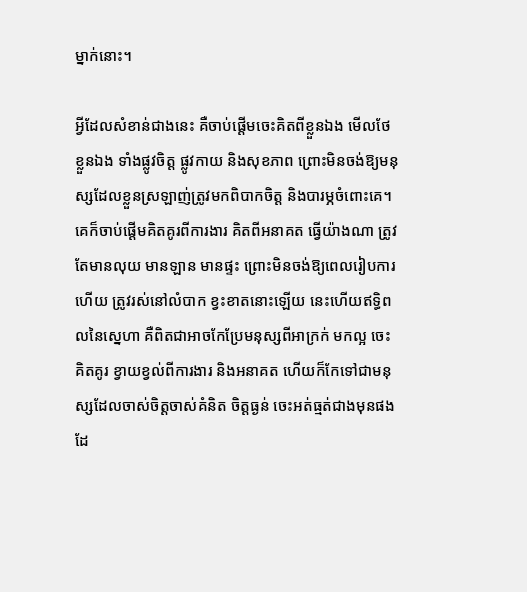ម្នាក់នោះ។

អ្វីដែលសំខាន់ជាងនេះ គឺចាប់ផ្ដើមចេះគិតពីខ្លួនឯង មើលថែខ្លួនឯង ទាំងផ្លូវចិត្ត ផ្លូវកាយ និងសុខភាព ព្រោះមិនចង់ឱ្យមនុស្សដែលខ្លួនស្រឡាញ់ត្រូវមកពិបាកចិត្ត និងបារម្ភចំពោះគេ។ គេក៏ចាប់ផ្ដើមគិតគូរពីការងារ គិតពីអនាគត ធ្វើយ៉ាងណា ត្រូវតែមានលុយ មានឡាន មានផ្ទះ ព្រោះមិនចង់ឱ្យពេលរៀបការហើយ ត្រូវរស់នៅលំបាក ខ្វះខាតនោះឡើយ នេះហើយឥទ្ធិពលនៃស្នេហា គឺពិតជាអាចកែប្រែមនុស្សពីអាក្រក់ មកល្អ ចេះគិតគូរ ខ្វាយខ្វល់ពីការងារ និងអនាគត ហើយក៏កែទៅជាមនុស្សដែលចាស់ចិត្តចាស់គំនិត ចិត្តធ្ងន់ ចេះអត់ធ្មត់ជាងមុនផងដែ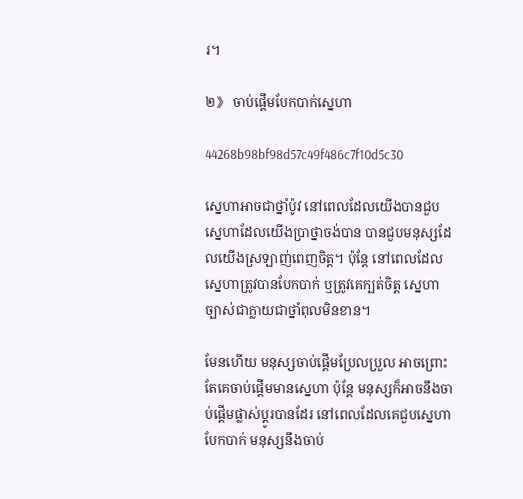រ។

២》 ចាប់ផ្ដើមបែកបាក់ស្នេហា

44268b98bf98d57c49f486c7f10d5c30

ស្នេហាអាចជាថ្នាំប៉ូវ នៅពេលដែលយើងបានជួបស្នេហាដែលយើងប្រាថ្នាចង់បាន បានជួបមនុស្សដែលយើងស្រឡាញ់ពេញចិត្ត។ ប៉ុន្តែ នៅពេលដែលស្នេហាត្រូវបានបែកបាក់ ឬត្រូវគេក្បត់ចិត្ត ស្នេហាច្បាស់ជាក្លាយជាថ្នាំពុលមិនខាន។

មែនហើយ មនុស្សចាប់ផ្ដើមប្រែលប្រួល អាចព្រោះតែគេចាប់ផ្ដើមមានស្នេហា ប៉ុន្តែ មនុស្សក៏អាចនឹងចាប់ផ្ដើមផ្លាស់ប្ដូរបានដែរ នៅពេលដែលគេជួបស្នេហាបែកបាក់ មនុស្សនឹងចាប់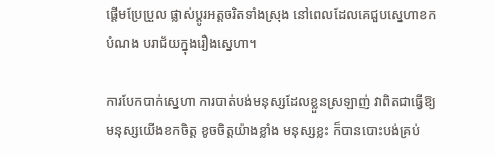ផ្ដើមប្រែប្រួល ផ្លាស់ប្ដូរអត្តចរិតទាំងស្រុង នៅពេលដែលគេជួបស្នេហាខកបំណង បរាជ័យក្នុងរឿងស្នេហា។

ការបែកបាក់ស្នេហា ការបាត់បង់មនុស្សដែលខ្លួនស្រឡាញ់ វាពិតជាធ្វើឱ្យមនុស្សយើងខកចិត្ត ខូចចិត្តយ៉ាងខ្លាំង មនុស្សខ្លះ ក៏បានបោះបង់គ្រប់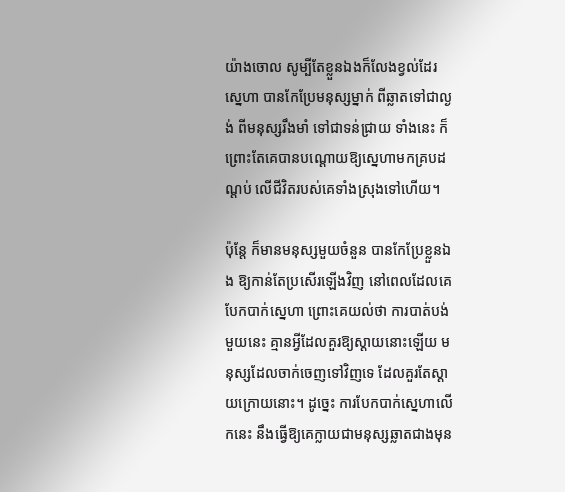យ៉ាងចោល សូម្បីតែខ្លួនឯងក៏លែងខ្វល់ដែរ ស្នេហា បានកែប្រែមនុស្សម្នាក់ ពីឆ្លាតទៅជាល្ងង់ ពីមនុស្សរឹងមាំ ទៅជាទន់ជ្រាយ ទាំងនេះ ក៏ព្រោះតែគេបានបណ្ដោយឱ្យស្នេហាមកគ្របដណ្ដប់ លើជីវិតរបស់គេទាំងស្រុងទៅហើយ។

ប៉ុន្តែ ក៏មានមនុស្សមួយចំនួន បានកែប្រែខ្លួនឯង ឱ្យកាន់តែប្រសើរឡើងវិញ នៅពេលដែលគេបែកបាក់ស្នេហា ព្រោះគេយល់ថា ការបាត់បង់មួយនេះ គ្មានអ្វីដែលគួរឱ្យស្ដាយនោះឡើយ មនុស្សដែលចាក់ចេញទៅវិញទេ ដែលគួរតែស្ដាយក្រោយនោះ។ ដូច្នេះ ការបែកបាក់ស្នេហាលើកនេះ នឹងធ្វើឱ្យគេក្លាយជាមនុស្សឆ្លាតជាងមុន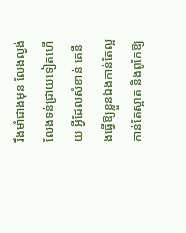រឹងមាំជាងមុន លែងល្ងង់ លែងទន់ជ្រាយទៀតហើយ អ្វីដែលសំខាន់ គេនឹងធ្វើឱ្យខ្លួនឯងកាន់តែល្អ កាន់តែស្អាត និងពូកែឱ្យ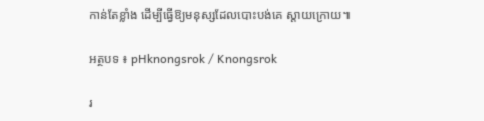កាន់តែខ្លាំង ដើម្បីធ្វើឱ្យមនុស្សដែលបោះបង់គេ ស្ដាយក្រោយ៕

អត្ថបទ ៖ pHknongsrok / Knongsrok

រ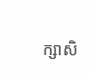ក្សាសិ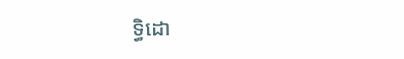ទ្ធិដោ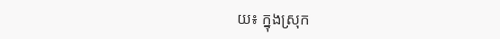យ៖ ក្នុងស្រុក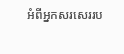អំពីអ្នកសរសេររប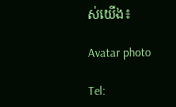ស់យើង៖

Avatar photo

Tel: